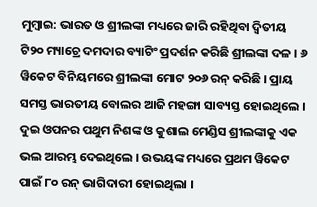ମୁମ୍ବାଇ: ଭାରତ ଓ ଶ୍ରୀଲଙ୍କା ମଧ୍ୟରେ ଜାରି ରହିଥିବା ଦ୍ବିତୀୟ ଟି୨୦ ମ୍ୟାଚ୍ରେ ଦମଦାର ବ୍ୟାଟିଂ ପ୍ରଦର୍ଶନ କରିଛି ଶ୍ରୀଲଙ୍କା ଦଳ । ୬ ୱିକେଟ ବିନିୟମରେ ଶ୍ରୀଲଙ୍କା ମୋଟ ୨୦୬ ରନ୍ କରିଛି । ପ୍ରାୟ ସମସ୍ତ ଭାରତୀୟ ବୋଲର ଆଜି ମହଙ୍ଗା ସାବ୍ୟସ୍ତ ହୋଇଥିଲେ । ଦୁଇ ଓପନର ପଥୁମ ନିଶଙ୍କ ଓ କୁଶାଲ ମେଣ୍ଡିସ ଶ୍ରୀଲଙ୍କାକୁ ଏକ ଭଲ ଆରମ୍ଭ ଦେଇଥିଲେ । ଉଭୟଙ୍କ ମଧ୍ୟରେ ପ୍ରଥମ ୱିକେଟ ପାଇଁ ୮୦ ରନ୍ ଭାଗିଦାରୀ ହୋଇଥିଲା ।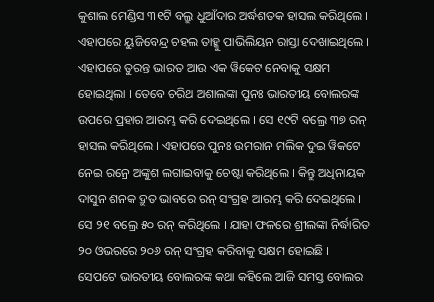କୁଶାଲ ମେଣ୍ଡିସ ୩୧ଟି ବଲ୍ରୁ ଧୁଆଁଦାର ଅର୍ଦ୍ଧଶତକ ହାସଲ କରିଥିଲେ । ଏହାପରେ ୟୁଜିବେନ୍ଦ୍ର ଚହଲ ତାହ୍କୁ ପାଭିଲିୟନ ରାସ୍ତା ଦେଖାଇଥିଲେ । ଏହାପରେ ତୁରନ୍ତ ଭାରତ ଆଉ ଏକ ୱିକେଟ ନେବାକୁ ସକ୍ଷମ ହୋଇଥିଲା । ତେବେ ଚରିଥ ଅଶାଲଙ୍କା ପୁନଃ ଭାରତୀୟ ବୋଲରଙ୍କ ଉପରେ ପ୍ରହାର ଆରମ୍ଭ କରି ଦେଇଥିଲେ । ସେ ୧୯ଟି ବଲ୍ରେ ୩୭ ରନ୍ ହାସଲ କରିଥିଲେ । ଏହାପରେ ପୁନଃ ଉମରାନ ମଲିକ ଦୁଇ ୱିକଟେ ନେଇ ରନ୍ରେ ଅଙ୍କୁଶ ଲଗାଇବାକୁ ଚେଷ୍ଟା କରିଥିଲେ । କିନ୍ତୁ ଅଧିନାୟକ ଦାସୁନ ଶନକ ଦ୍ରୁତ ଭାବରେ ରନ୍ ସଂଗ୍ରହ ଆରମ୍ଭ କରି ଦେଇଥିଲେ । ସେ ୨୧ ବଲ୍ରେ ୫୦ ରନ୍ କରିଥିଲେ । ଯାହା ଫଳରେ ଶ୍ରୀଲଙ୍କା ନିର୍ଦ୍ଧାରିତ ୨୦ ଓଭରରେ ୨୦୬ ରନ୍ ସଂଗ୍ରହ କରିବାକୁ ସକ୍ଷମ ହୋଇଛି ।
ସେପଟେ ଭାରତୀୟ ବୋଲରଙ୍କ କଥା କହିଲେ ଆଜି ସମସ୍ତ ବୋଲର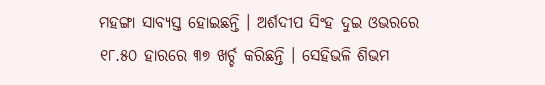ମହଙ୍ଗା ସାବ୍ୟସ୍ତ ହୋଇଛନ୍ତି । ଅର୍ଶଦୀପ ସିଂହ ଦୁଇ ଓଭରରେ ୧୮.୫୦ ହାରରେ ୩୭ ଖର୍ଚ୍ଚ କରିଛନ୍ତି । ସେହିଭଳି ଶିଭମ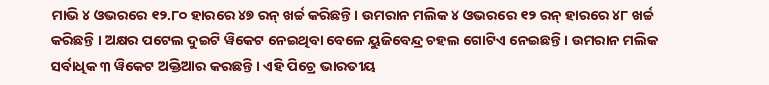ମାଭି ୪ ଓଭରରେ ୧୨.୮୦ ହାରରେ ୪୭ ରନ୍ ଖର୍ଚ୍ଚ କରିଛନ୍ତି । ଉମରାନ ମଲିକ ୪ ଓଭରରେ ୧୨ ରନ୍ ହାରରେ ୪୮ ଖର୍ଚ୍ଚ କରିଛନ୍ତି । ଅକ୍ଷର ପଟେଲ ଦୁଇଟି ୱିକେଟ ନେଇଥିବା ବେଳେ ୟୁଜିବେନ୍ଦ୍ର ଚହଲ ଗୋଟିଏ ନେଇଛନ୍ତି । ଉମରାନ ମଲିକ ସର୍ବାଧିକ ୩ ୱିକେଟ ଅକ୍ତିଆର କରଛନ୍ତି । ଏହି ପିଚ୍ରେ ଭାରତୀୟ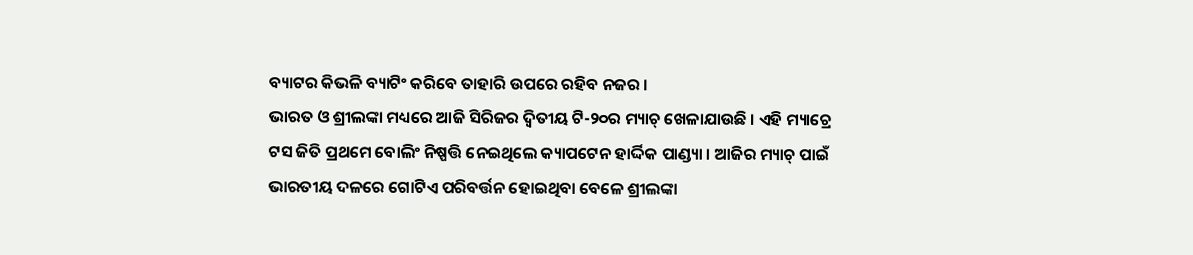ବ୍ୟାଟର କିଭଳି ବ୍ୟାଟିଂ କରିବେ ତାହାରି ଉପରେ ରହିବ ନଜର ।
ଭାରତ ଓ ଶ୍ରୀଲଙ୍କା ମଧ୍ୟରେ ଆଜି ସିରିଜର ଦ୍ବିତୀୟ ଟି-୨୦ର ମ୍ୟାଚ୍ ଖେଳାଯାଉଛି । ଏହି ମ୍ୟାଚ୍ରେ ଟସ ଜିତି ପ୍ରଥମେ ବୋଲିଂ ନିଷ୍ପତ୍ତି ନେଇଥିଲେ କ୍ୟାପଟେନ ହାର୍ଦ୍ଦିକ ପାଣ୍ଡ୍ୟା । ଆଜିର ମ୍ୟାଚ୍ ପାଇଁ ଭାରତୀୟ ଦଳରେ ଗୋଟିଏ ପରିବର୍ତ୍ତନ ହୋଇଥିବା ବେଳେ ଶ୍ରୀଲଙ୍କା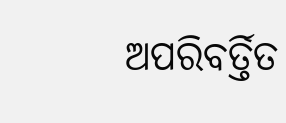ଅପରିବର୍ତ୍ତିତ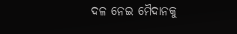ଦଳ ନେଇ ମୈଦାନକୁ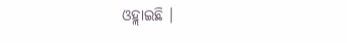ଓହ୍ଲାଇଛି ।